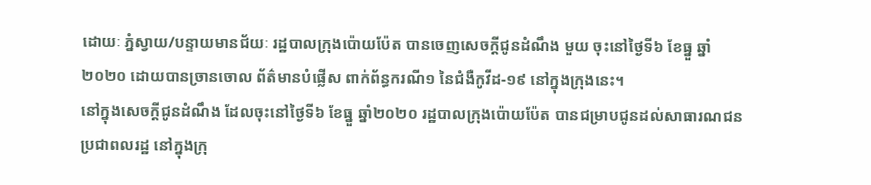ដោយៈ ភ្នំស្វាយ/បន្ទាយមានជ័យៈ រដ្ឋបាលក្រុងប៉ោយប៉ែត បានចេញសេចក្តីជូនដំណឹង មួយ ចុះនៅថ្ងៃទី៦ ខែធ្នួ ឆ្នាំ២០២០ ដោយបានច្រានចោល ព័ត៌មានបំផ្លើស ពាក់ព័ន្ធករណី១ នៃជំងឺកូវីដ-១៩ នៅក្នុងក្រុងនេះ។
នៅក្នុងសេចក្តីជូនដំណឹង ដែលចុះនៅថ្ងៃទី៦ ខែធ្នួ ឆ្នាំ២០២០ រដ្ឋបាលក្រុងប៉ោយប៉ែត បានជម្រាបជូនដល់សាធារណជន ប្រជាពលរដ្ឋ នៅក្នុងក្រុ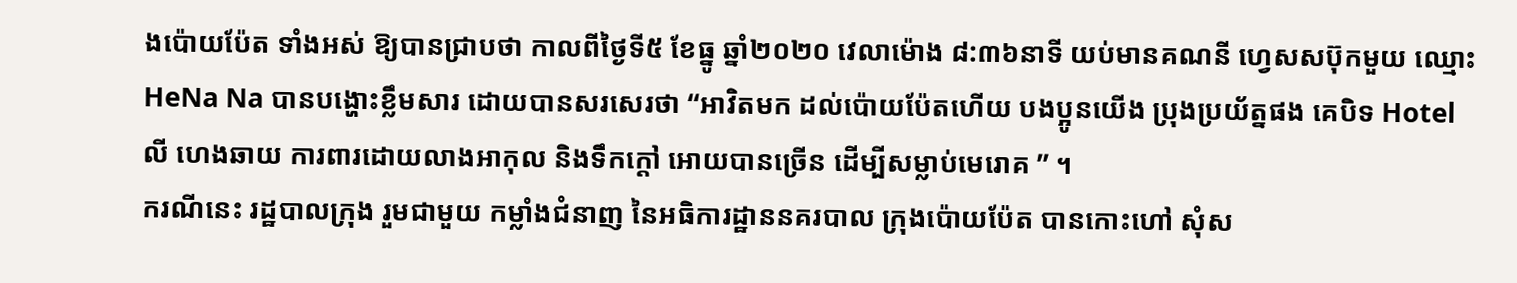ងប៉ោយប៉ែត ទាំងអស់ ឱ្យបានជ្រាបថា កាលពីថ្ងៃទី៥ ខែធ្នូ ឆ្នាំ២០២០ វេលាម៉ោង ៨:៣៦នាទី យប់មានគណនី ហ្វេសសប៊ុកមួយ ឈ្មោះ HeNa Na បានបង្ហោះខ្លឹមសារ ដោយបានសរសេរថា “អាវិតមក ដល់ប៉ោយប៉ែតហើយ បងប្អូនយើង ប្រុងប្រយ័ត្នផង គេបិទ Hotel លី ហេងឆាយ ការពារដោយលាងអាកុល និងទឹកក្តៅ អោយបានច្រើន ដើម្បីសម្លាប់មេរោគ ” ។
ករណីនេះ រដ្ឋបាលក្រុង រួមជាមួយ កម្លាំងជំនាញ នៃអធិការដ្ឋាននគរបាល ក្រុងប៉ោយប៉ែត បានកោះហៅ សុំស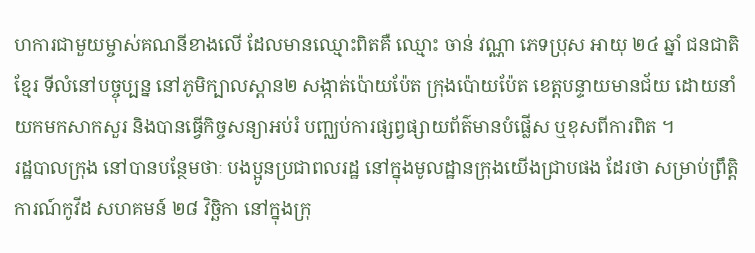ហការជាមួយម្ចាស់គណនីខាងលើ ដែលមានឈ្មោះពិតគឺ ឈ្មោះ ចាន់ វណ្ណា ភេទប្រុស អាយុ ២៤ ឆ្នាំ ជនជាតិខ្មែរ ទីលំនៅបច្ចុប្បន្ន នៅភូមិក្បាលស្ពាន២ សង្កាត់ប៉ោយប៉ែត ក្រុងប៉ោយប៉ែត ខេត្តបន្ទាយមានជ័យ ដោយនាំយកមកសាកសួរ និងបានធ្វើកិច្ចសន្យាអប់រំ បញ្ឈប់ការផ្សព្វផ្សាយព័ត៌មានបំផ្លើស ឬខុសពីការពិត ។
រដ្ឋបាលក្រុង នៅបានបន្ថែមថាៈ បងប្អូនប្រជាពលរដ្ឋ នៅក្នុងមូលដ្ឋានក្រុងយើងជ្រាបផង ដែរថា សម្រាប់ព្រឹត្តិការណ៍កូវីដ សហគមន៍ ២៨ វិច្ឆិកា នៅក្នុងក្រុ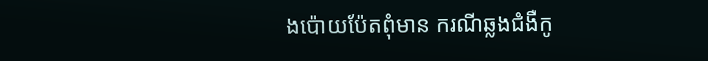ងប៉ោយប៉ែតពុំមាន ករណីឆ្លងជំងឺកូ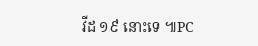វីដ ១៩ នោះទេ ៕PC